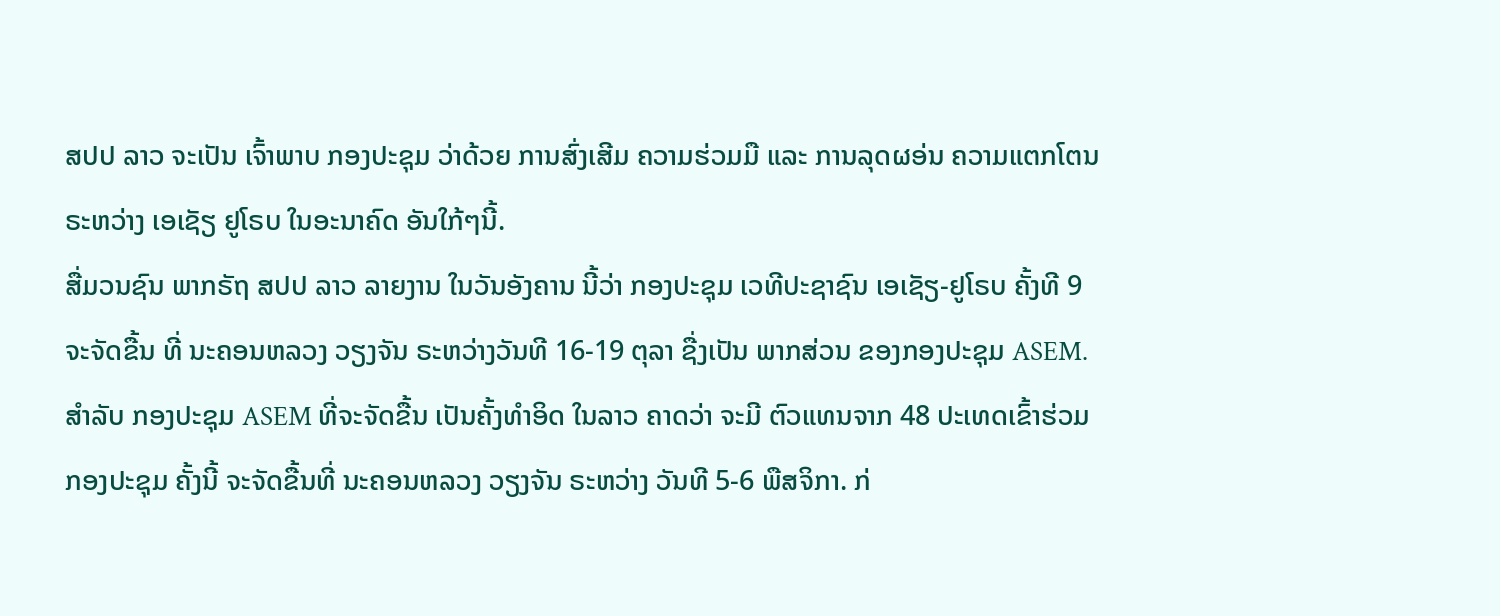ສປປ ລາວ ຈະເປັນ ເຈົ້າພາບ ກອງປະຊຸມ ວ່າດ້ວຍ ການສົ່ງເສີມ ຄວາມຮ່ວມມື ແລະ ການລຸດຜອ່ນ ຄວາມແຕກໂຕນ ຣະຫວ່າງ ເອເຊັຽ ຢູໂຣບ ໃນອະນາຄົດ ອັນໃກ້ໆນີ້.
ສື່ມວນຊົນ ພາກຣັຖ ສປປ ລາວ ລາຍງານ ໃນວັນອັງຄານ ນີ້ວ່າ ກອງປະຊຸມ ເວທີປະຊາຊົນ ເອເຊັຽ-ຢູໂຣບ ຄັ້ງທີ 9 ຈະຈັດຂື້ນ ທີ່ ນະຄອນຫລວງ ວຽງຈັນ ຣະຫວ່າງວັນທີ 16-19 ຕຸລາ ຊື່ງເປັນ ພາກສ່ວນ ຂອງກອງປະຊຸມ ASEM.
ສຳລັບ ກອງປະຊຸມ ASEM ທີ່ຈະຈັດຂື້ນ ເປັນຄັ້ງທຳອິດ ໃນລາວ ຄາດວ່າ ຈະມີ ຕົວແທນຈາກ 48 ປະເທດເຂົ້າຮ່ວມ ກອງປະຊຸມ ຄັ້ງນີ້ ຈະຈັດຂື້ນທີ່ ນະຄອນຫລວງ ວຽງຈັນ ຣະຫວ່າງ ວັນທີ 5-6 ພືສຈິກາ. ກ່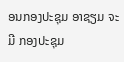ອນກອງປະຊຸມ ອາຊຽມ ຈະມີ ກອງປະຊຸມ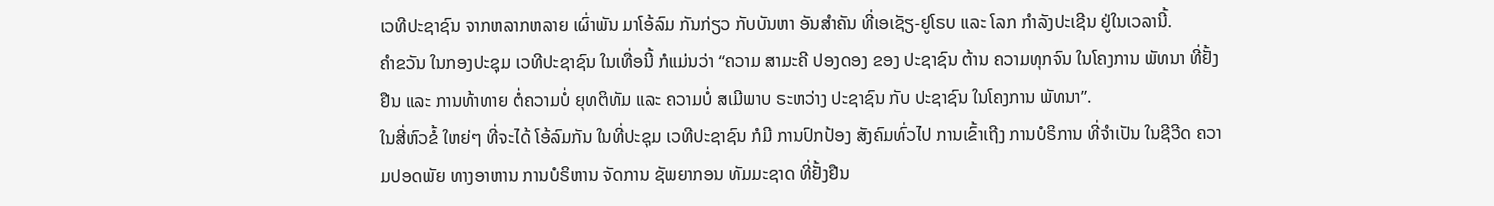ເວທີປະຊາຊົນ ຈາກຫລາກຫລາຍ ເຜົ່າພັນ ມາໂອ້ລົມ ກັນກ່ຽວ ກັບບັນຫາ ອັນສຳຄັນ ທີ່ເອເຊັຽ-ຢູໂຣບ ແລະ ໂລກ ກຳລັງປະເຊີນ ຢູ່ໃນເວລານີ້.
ຄຳຂວັນ ໃນກອງປະຊຸມ ເວທີປະຊາຊົນ ໃນເທື່ອນີ້ ກໍແມ່ນວ່າ “ຄວາມ ສາມະຄີ ປອງດອງ ຂອງ ປະຊາຊົນ ຕ້ານ ຄວາມທຸກຈົນ ໃນໂຄງການ ພັທນາ ທີ່ຢັ້ງຢືນ ແລະ ການທ້າທາຍ ຕໍ່ຄວາມບໍ່ ຍຸທຕິທັມ ແລະ ຄວາມບໍ່ ສເມີພາບ ຣະຫວ່າງ ປະຊາຊົນ ກັບ ປະຊາຊົນ ໃນໂຄງການ ພັທນາ”.
ໃນສີ່ຫົວຂໍ້ ໃຫຍ່ໆ ທີ່ຈະໄດ້ ໂອ້ລົມກັນ ໃນທີ່ປະຊຸມ ເວທີປະຊາຊົນ ກໍມີ ການປົກປ້ອງ ສັງຄົມທົ່ວໄປ ການເຂົ້າເຖີງ ການບໍຣິການ ທີ່ຈຳເປັນ ໃນຊີວີດ ຄວາມປອດພັຍ ທາງອາຫານ ການບໍຣິຫານ ຈັດການ ຊັພຍາກອນ ທັມມະຊາດ ທີ່ຢັ້ງຢືນ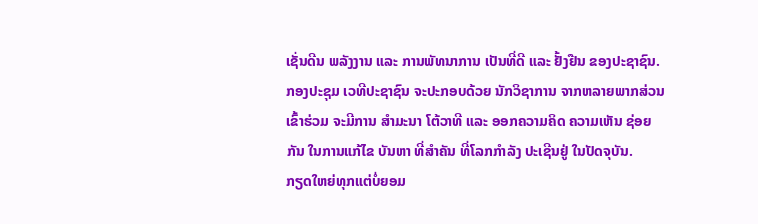ເຊັ່ນດີນ ພລັງງານ ແລະ ການພັທນາການ ເປັນທີ່ດີ ແລະ ຢັ້ງຢືນ ຂອງປະຊາຊົນ.
ກອງປະຊຸມ ເວທີປະຊາຊົນ ຈະປະກອບດ້ວຍ ນັກວິຊາການ ຈາກຫລາຍພາກສ່ວນ ເຂົ້າຮ່ວມ ຈະມີການ ສຳມະນາ ໂຕ້ວາທີ ແລະ ອອກຄວາມຄິດ ຄວາມເຫັນ ຊ່ອຍກັນ ໃນການແກ້ໄຂ ບັນຫາ ທີ່ສຳຄັນ ທີ່ໂລກກຳລັງ ປະເຊີນຢູ່ ໃນປັດຈຸບັນ.
ກຽດໃຫຍ່ທຸກແຕ່ບໍ່ຍອມ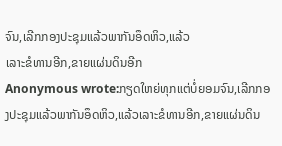ຈົນ,ເລີກກອງປະຊຸມແລ້ວພາກັນອຶດຫິວ,ແລ້ວ
ເລາະຂໍທານອີກ,ຂາຍແຜ່ນດິນອີກ
Anonymous wrote:ກຽດໃຫຍ່ທຸກແຕ່ບໍ່ຍອມຈົນ,ເລີກກອງປະຊຸມແລ້ວພາກັນອຶດຫິວ,ແລ້ວເລາະຂໍທານອີກ,ຂາຍແຜ່ນດິນ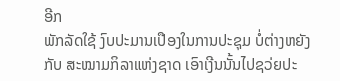ອີກ
ພັກລັດໃຊ້ ງົບປະມານເປືອງໃນການປະຊຸມ ບໍ່ຕ່າງຫຍັງ
ກັບ ສະໝາມກິລາແຫ່ງຊາດ ເອົາເງີນນັ້ນໄປຊວ່ຍປະ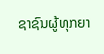ຊາຊົນຜູ້ທຸກຍາ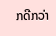ກດີກວ່າ